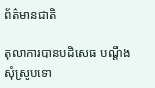ព័ត៌មានជាតិ

តុលាការបានបដិសេធ បណ្តឹងសុំស្រូបទោ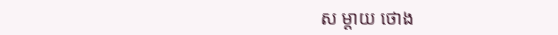ស ម្តាយ ថោង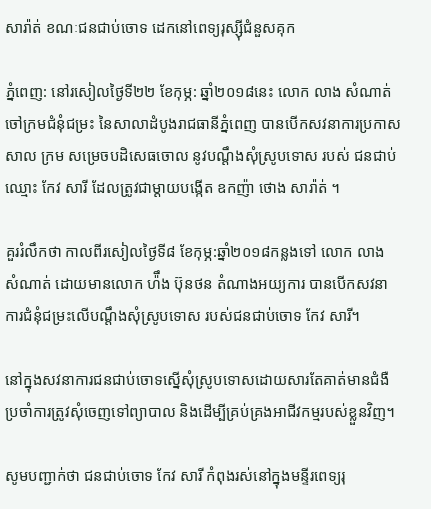សារ៉ាត់ ខណៈជនជាប់ចោទ ដេកនៅពេទ្យរុស្ស៊ីជំនួសគុក

ភ្នំពេញ: នៅរសៀលថ្ងៃទី២២ ខែកុម្ភ: ឆ្នាំ២០១៨នេះ លោក លាង សំណាត់ ចៅក្រមជំនុំជម្រះ នៃសាលាដំបូងរាជធានីភ្នំពេញ បានបើកសវនាការប្រកាសសាល ក្រម សម្រេចបដិសេធចោល នូវបណ្តឹងសុំស្រូបទោស របស់ ជនជាប់ឈ្មោះ កែវ សារី ដែលត្រូវជាម្តាយបង្កើត ឧកញ៉ា ថោង សារ៉ាត់ ។

គួររំលឹកថា កាលពីរសៀលថ្ងៃទី៨ ខែកុម្ភ:ឆ្នាំ២០១៨កន្លងទៅ លោក លាង សំណាត់ ដោយមានលោក ហ៉ឹង ប៊ុនថន តំណាងអយ្យការ បានបើកសវនាការជំនុំជម្រះលើបណ្តឹងសុំស្រូបទោស របស់ជនជាប់ចោទ កែវ សារី។

នៅក្នុងសវនាការជនជាប់ចោទស្នើសុំស្រូបទោសដោយសារតែគាត់មានជំងឺប្រចាំការត្រូវសុំចេញទៅព្យាបាល និងដើម្បីគ្រប់គ្រងអាជីវកម្មរបស់ខ្លួនវិញ។

សូមបញ្ជាក់ថា ជនជាប់ចោទ កែវ សារី កំពុងរស់នៅក្នុងមន្ទីរពេទ្យរុ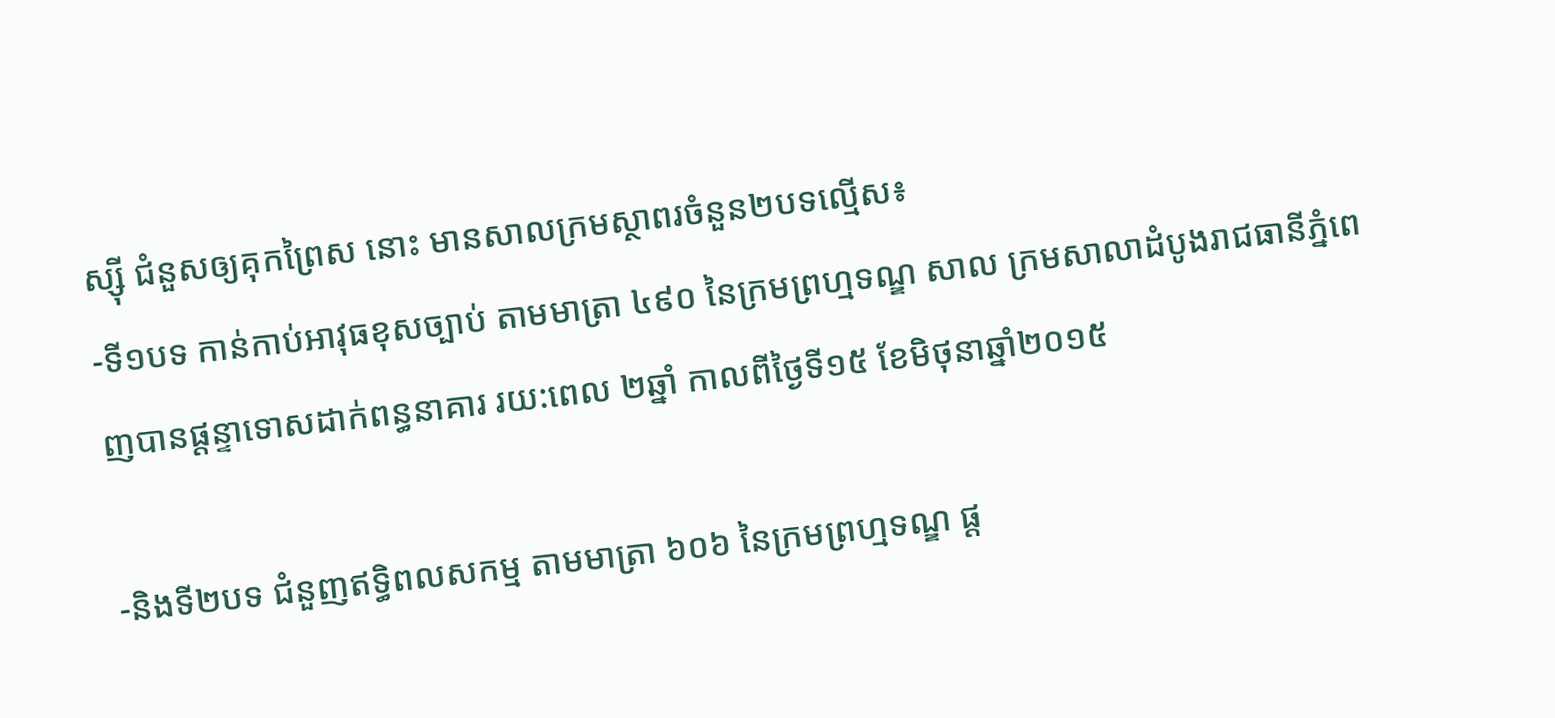ស្ស៊ី ជំនួសឲ្យគុកព្រៃស នោះ មានសាលក្រមស្ថាពរចំនួន២បទល្មើស៖
-ទី១បទ កាន់កាប់អាវុធខុសច្បាប់ តាមមាត្រា ៤៩០ នៃក្រមព្រហ្មទណ្ឌ សាល ក្រមសាលាដំបូងរាជធានីភ្នំពេញបានផ្តន្ទាទោសដាក់ពន្ធនាគារ រយ:ពេល ២ឆ្នាំ កាលពីថ្ងៃទី១៥ ខែមិថុនាឆ្នាំ២០១៥

-និងទី២បទ ជំនួញឥទ្ធិពលសកម្ម តាមមាត្រា ៦០៦ នៃក្រមព្រហ្មទណ្ឌ ផ្ត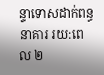ន្ទាទោសដាក់ពន្ធនាគារ រយ:ពេល ២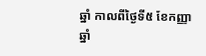ឆ្នាំ កាលពីថ្ងៃទី៥ ខែកញ្ញាឆ្នាំ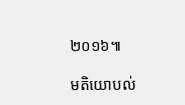២០១៦៕

មតិយោបល់